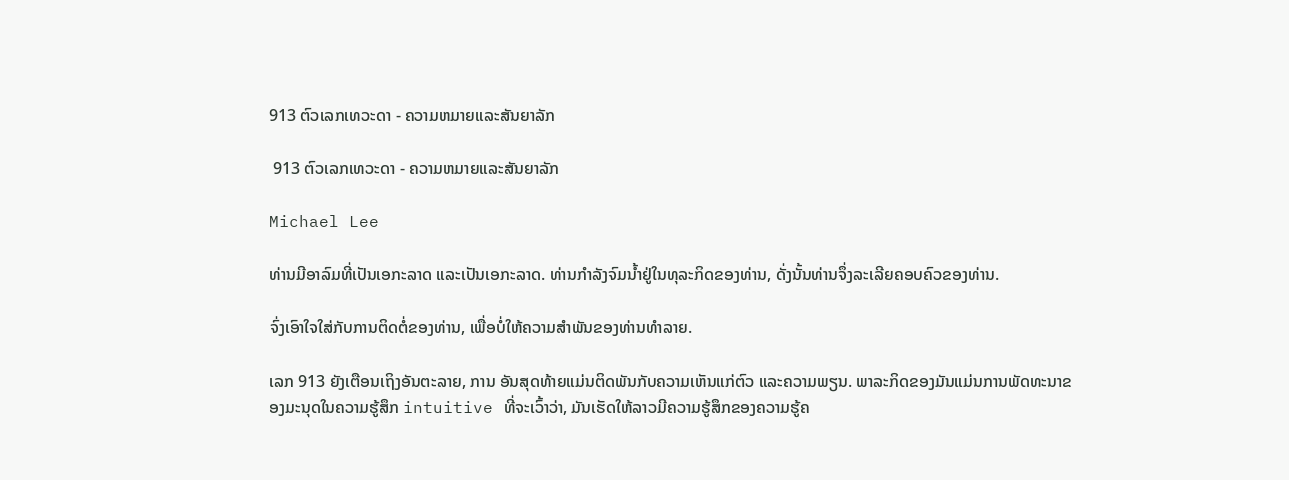913 ຕົວເລກເທວະດາ - ຄວາມຫມາຍແລະສັນຍາລັກ

 913 ຕົວເລກເທວະດາ - ຄວາມຫມາຍແລະສັນຍາລັກ

Michael Lee

ທ່ານມີອາລົມທີ່ເປັນເອກະລາດ ແລະເປັນເອກະລາດ. ທ່ານກໍາລັງຈົມນ້ຳຢູ່ໃນທຸລະກິດຂອງທ່ານ, ດັ່ງນັ້ນທ່ານຈຶ່ງລະເລີຍຄອບຄົວຂອງທ່ານ.

ຈົ່ງເອົາໃຈໃສ່ກັບການຕິດຕໍ່ຂອງທ່ານ, ເພື່ອບໍ່ໃຫ້ຄວາມສໍາພັນຂອງທ່ານທໍາລາຍ.

ເລກ 913 ຍັງເຕືອນເຖິງອັນຕະລາຍ, ການ ອັນສຸດທ້າຍແມ່ນຕິດພັນກັບຄວາມເຫັນແກ່ຕົວ ແລະຄວາມພຽນ. ພາລະກິດຂອງມັນແມ່ນການພັດທະນາຂອງມະນຸດໃນຄວາມຮູ້ສຶກ intuitive ທີ່ຈະເວົ້າວ່າ, ມັນເຮັດໃຫ້ລາວມີຄວາມຮູ້ສຶກຂອງຄວາມຮູ້ຄ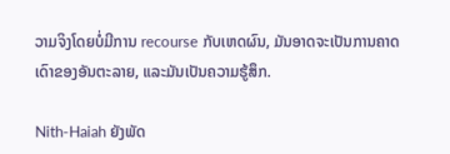ວາມຈິງໂດຍບໍ່ມີການ recourse ກັບເຫດຜົນ, ມັນອາດຈະເປັນການຄາດເດົາຂອງອັນຕະລາຍ, ແລະມັນເປັນຄວາມຮູ້ສຶກ.

Nith-Haiah ຍັງພັດ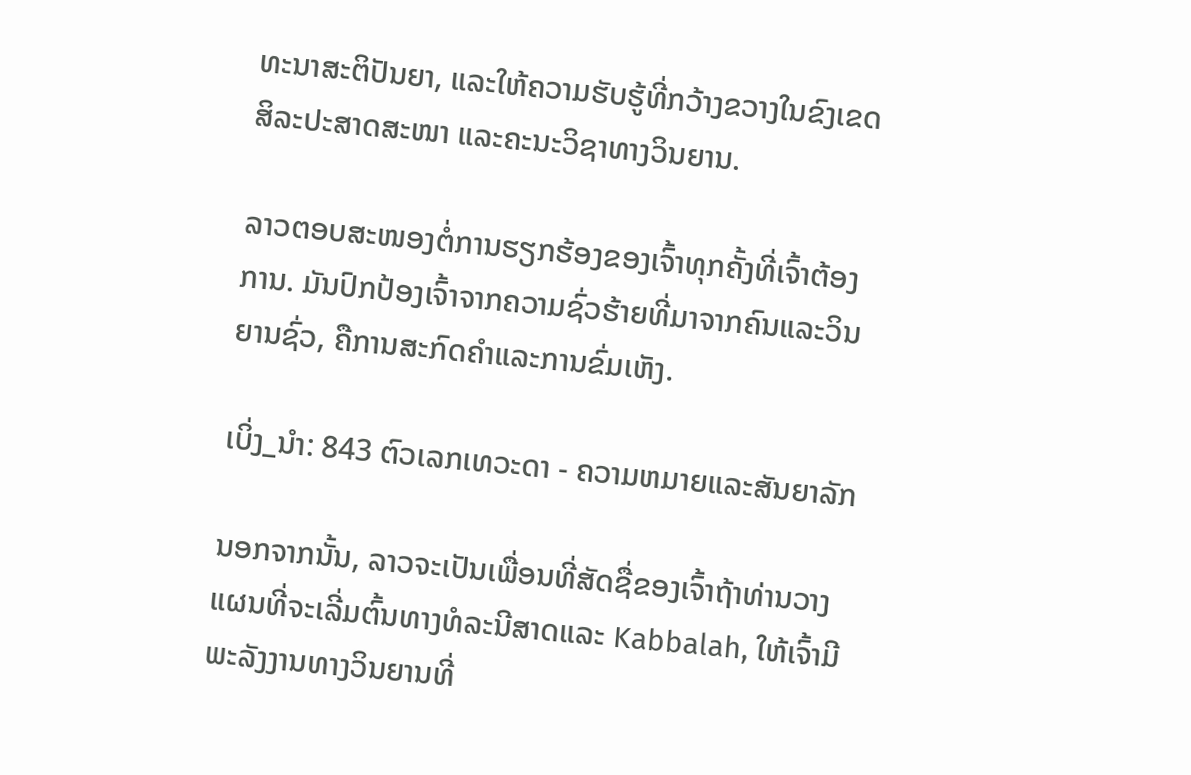ທະນາສະຕິປັນຍາ, ແລະໃຫ້ຄວາມຮັບຮູ້ທີ່ກວ້າງຂວາງໃນຂົງເຂດສິລະປະສາດສະໜາ ແລະຄະນະວິຊາທາງວິນຍານ.

ລາວຕອບສະໜອງຕໍ່ການຮຽກຮ້ອງຂອງເຈົ້າທຸກຄັ້ງທີ່ເຈົ້າຕ້ອງການ. ມັນປົກປ້ອງເຈົ້າຈາກຄວາມຊົ່ວຮ້າຍທີ່ມາຈາກຄົນແລະວິນຍານຊົ່ວ, ຄືການສະກົດຄໍາແລະການຂົ່ມເຫັງ.

ເບິ່ງ_ນຳ: 843 ຕົວເລກເທວະດາ - ຄວາມຫມາຍແລະສັນຍາລັກ

ນອກຈາກນັ້ນ, ລາວຈະເປັນເພື່ອນທີ່ສັດຊື່ຂອງເຈົ້າຖ້າທ່ານວາງແຜນທີ່ຈະເລີ່ມຕົ້ນທາງທໍລະນີສາດແລະ Kabbalah, ໃຫ້ເຈົ້າມີພະລັງງານທາງວິນຍານທີ່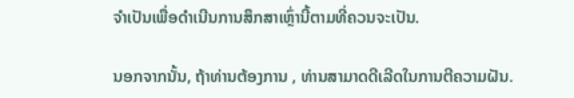ຈໍາເປັນເພື່ອດໍາເນີນການສຶກສາເຫຼົ່ານີ້ຕາມທີ່ຄວນຈະເປັນ.

ນອກຈາກນັ້ນ, ຖ້າທ່ານຕ້ອງການ , ທ່ານສາມາດດີເລີດໃນການຕີຄວາມຝັນ.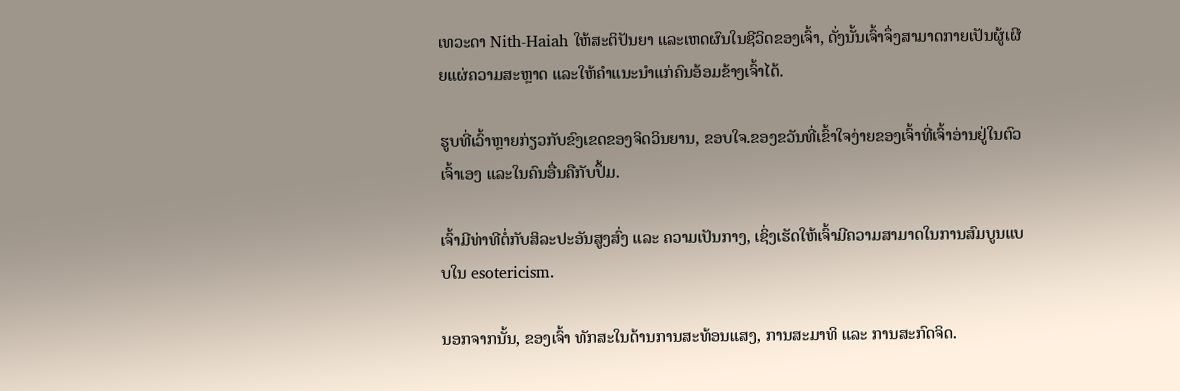ເທວະດາ Nith-Haiah ໃຫ້ສະຕິປັນຍາ ແລະເຫດຜົນໃນຊີວິດຂອງເຈົ້າ, ດັ່ງນັ້ນເຈົ້າຈຶ່ງສາມາດກາຍເປັນຜູ້ເຜີຍແຜ່ຄວາມສະຫຼາດ ແລະໃຫ້ຄຳແນະນຳແກ່ຄົນອ້ອມຂ້າງເຈົ້າໄດ້.

ຮູບທີ່ເວົ້າຫຼາຍກ່ຽວກັບຂົງເຂດຂອງຈິດວິນຍານ, ຂອບໃຈ.ຂອງຂວັນທີ່ເຂົ້າໃຈງ່າຍຂອງເຈົ້າທີ່ເຈົ້າອ່ານຢູ່ໃນຕົວເຈົ້າເອງ ແລະໃນຄົນອື່ນຄືກັບປຶ້ມ.

ເຈົ້າມີທ່າທີຕໍ່ກັບສິລະປະອັນສູງສົ່ງ ແລະ ຄວາມເປັນກາງ, ເຊິ່ງເຮັດໃຫ້ເຈົ້າມີຄວາມສາມາດໃນການສົມບູນແບບໃນ esotericism.

ນອກຈາກນັ້ນ, ຂອງເຈົ້າ ທັກສະໃນດ້ານການສະທ້ອນແສງ, ການສະມາທິ ແລະ ການສະກົດຈິດ.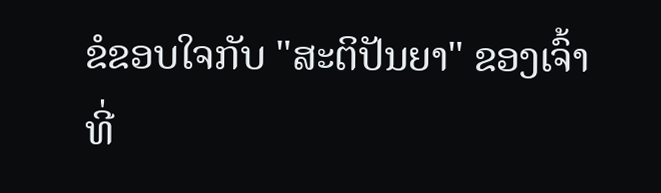ຂໍຂອບໃຈກັບ "ສະຕິປັນຍາ" ຂອງເຈົ້າທີ່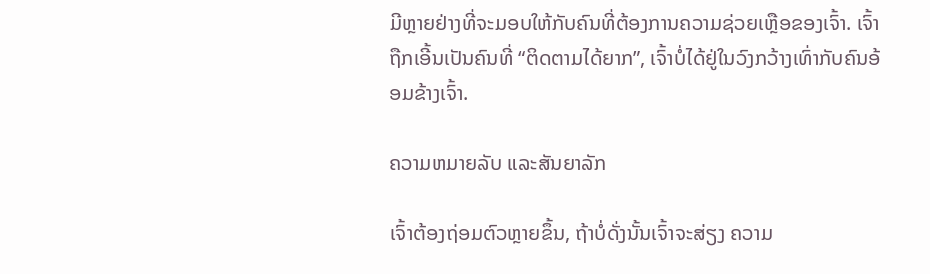ມີຫຼາຍຢ່າງທີ່ຈະມອບໃຫ້ກັບຄົນທີ່ຕ້ອງການຄວາມຊ່ວຍເຫຼືອຂອງເຈົ້າ. ເຈົ້າຖືກເອີ້ນເປັນຄົນທີ່ “ຕິດຕາມໄດ້ຍາກ”, ເຈົ້າບໍ່ໄດ້ຢູ່ໃນວົງກວ້າງເທົ່າກັບຄົນອ້ອມຂ້າງເຈົ້າ.

ຄວາມຫມາຍລັບ ແລະສັນຍາລັກ

ເຈົ້າຕ້ອງຖ່ອມຕົວຫຼາຍຂຶ້ນ, ຖ້າບໍ່ດັ່ງນັ້ນເຈົ້າຈະສ່ຽງ ຄວາມ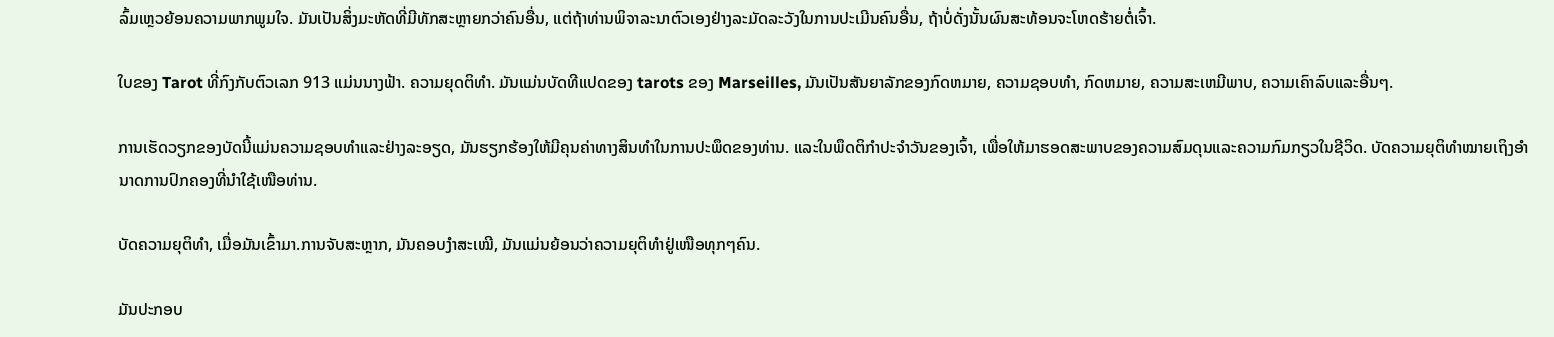ລົ້ມເຫຼວຍ້ອນຄວາມພາກພູມໃຈ. ມັນເປັນສິ່ງມະຫັດທີ່ມີທັກສະຫຼາຍກວ່າຄົນອື່ນ, ແຕ່ຖ້າທ່ານພິຈາລະນາຕົວເອງຢ່າງລະມັດລະວັງໃນການປະເມີນຄົນອື່ນ, ຖ້າບໍ່ດັ່ງນັ້ນຜົນສະທ້ອນຈະໂຫດຮ້າຍຕໍ່ເຈົ້າ.

ໃບຂອງ Tarot ທີ່ກົງກັບຕົວເລກ 913 ແມ່ນນາງຟ້າ. ຄວາມຍຸດຕິທໍາ. ມັນແມ່ນບັດທີແປດຂອງ tarots ຂອງ Marseilles, ມັນເປັນສັນຍາລັກຂອງກົດຫມາຍ, ຄວາມຊອບທໍາ, ກົດຫມາຍ, ຄວາມສະເຫມີພາບ, ຄວາມເຄົາລົບແລະອື່ນໆ.

ການເຮັດວຽກຂອງບັດນີ້ແມ່ນຄວາມຊອບທໍາແລະຢ່າງລະອຽດ, ມັນຮຽກຮ້ອງໃຫ້ມີຄຸນຄ່າທາງສິນທໍາໃນການປະພຶດຂອງທ່ານ. ແລະໃນພຶດຕິກໍາປະຈໍາວັນຂອງເຈົ້າ, ເພື່ອໃຫ້ມາຮອດສະພາບຂອງຄວາມສົມດຸນແລະຄວາມກົມກຽວໃນຊີວິດ. ບັດຄວາມຍຸຕິທຳໝາຍເຖິງອຳນາດການປົກຄອງທີ່ນຳໃຊ້ເໜືອທ່ານ.

ບັດຄວາມຍຸຕິທຳ, ເມື່ອມັນເຂົ້າມາ.ການຈັບສະຫຼາກ, ມັນຄອບງຳສະເໝີ, ມັນແມ່ນຍ້ອນວ່າຄວາມຍຸຕິທຳຢູ່ເໜືອທຸກໆຄົນ.

ມັນປະກອບ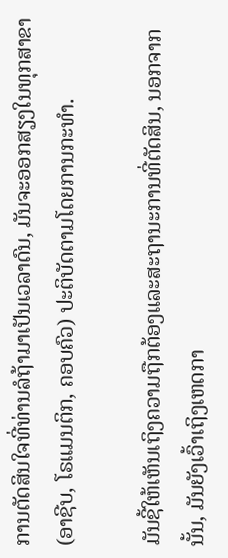ການຕັດສິນໃຈທີ່ທ່ານລໍຖ້າມາເປັນເວລາດົນ, ມັນຈະອອກສຽງໃນທຸກສາຂາ (ອາຊີບ, ໂຣແມນຕິກ, ຄອບຄົວ) ປະຕິບັດຕາມໂດຍການກະທໍາ.

ມັນຊີ້ໃຫ້ເຫັນເຖິງຄວາມຖືກຕ້ອງແລະສະຖານະການທີ່ຕັດສິນ, ນອກຈາກນັ້ນ, ມັນຍັງເວົ້າເຖິງເຫດກາ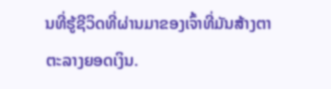ນທີ່ຮູ້ຊີວິດທີ່ຜ່ານມາຂອງເຈົ້າທີ່ມັນສ້າງຕາຕະລາງຍອດເງິນ.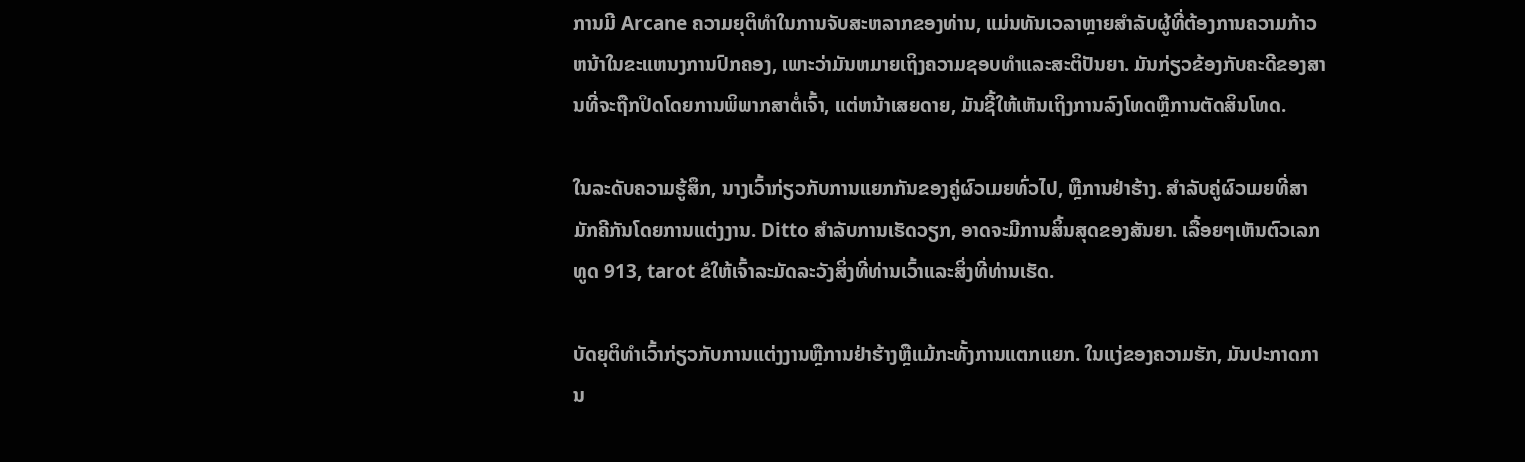ການມີ Arcane ຄວາມຍຸຕິທໍາໃນການຈັບສະຫລາກຂອງທ່ານ, ແມ່ນທັນເວລາຫຼາຍສໍາລັບຜູ້ທີ່ຕ້ອງການຄວາມກ້າວຫນ້າໃນຂະແຫນງການປົກຄອງ, ເພາະວ່າມັນຫມາຍເຖິງຄວາມຊອບທໍາແລະສະຕິປັນຍາ. ມັນກ່ຽວຂ້ອງກັບຄະດີຂອງສານທີ່ຈະຖືກປິດໂດຍການພິພາກສາຕໍ່ເຈົ້າ, ແຕ່ຫນ້າເສຍດາຍ, ມັນຊີ້ໃຫ້ເຫັນເຖິງການລົງໂທດຫຼືການຕັດສິນໂທດ.

ໃນລະດັບຄວາມຮູ້ສຶກ, ນາງເວົ້າກ່ຽວກັບການແຍກກັນຂອງຄູ່ຜົວເມຍທົ່ວໄປ, ຫຼືການຢ່າຮ້າງ. ສໍາລັບຄູ່ຜົວເມຍທີ່ສາມັກຄີກັນໂດຍການແຕ່ງງານ. Ditto ສໍາລັບການເຮັດວຽກ, ອາດຈະມີການສິ້ນສຸດຂອງສັນຍາ. ເລື້ອຍໆເຫັນຕົວເລກທູດ 913, tarot ຂໍໃຫ້ເຈົ້າລະມັດລະວັງສິ່ງທີ່ທ່ານເວົ້າແລະສິ່ງທີ່ທ່ານເຮັດ.

ບັດຍຸຕິທໍາເວົ້າກ່ຽວກັບການແຕ່ງງານຫຼືການຢ່າຮ້າງຫຼືແມ້ກະທັ້ງການແຕກແຍກ. ໃນແງ່ຂອງຄວາມຮັກ, ມັນປະກາດການ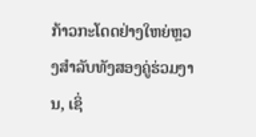ກ້າວກະໂດດຢ່າງໃຫຍ່ຫຼວງສໍາລັບທັງສອງຄູ່ຮ່ວມງານ, ເຊິ່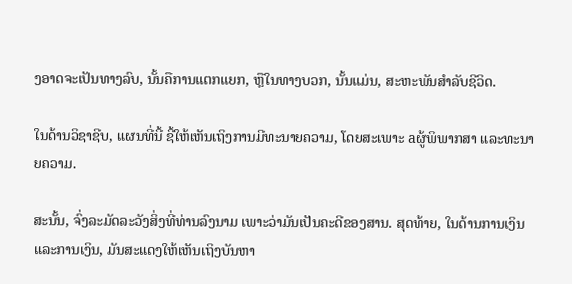ງອາດຈະເປັນທາງລົບ, ນັ້ນຄືການແຕກແຍກ, ຫຼືໃນທາງບວກ, ນັ້ນແມ່ນ, ສະຫະພັນສໍາລັບຊີວິດ.

ໃນດ້ານວິຊາຊີບ, ແຜນທີ່ນີ້ ຊີ້ໃຫ້ເຫັນເຖິງການມີທະນາຍຄວາມ, ໂດຍສະເພາະ aຜູ້ພິພາກສາ ແລະທະນາຍຄວາມ.

ສະນັ້ນ, ຈົ່ງລະມັດລະວັງສິ່ງທີ່ທ່ານລົງນາມ ເພາະວ່າມັນເປັນຄະດີຂອງສານ. ສຸດທ້າຍ, ໃນດ້ານການເງິນແລະການເງິນ, ມັນສະແດງໃຫ້ເຫັນເຖິງບັນຫາ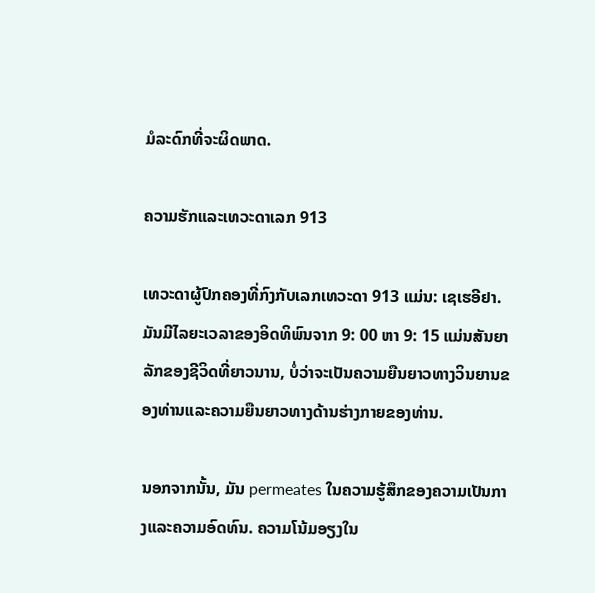ມໍລະດົກທີ່ຈະຜິດພາດ.

ຄວາມຮັກແລະເທວະດາເລກ 913

ເທວະດາຜູ້ປົກຄອງທີ່ກົງກັບເລກເທວະດາ 913 ແມ່ນ: ເຊເຮອີຢາ. ມັນມີໄລຍະເວລາຂອງອິດທິພົນຈາກ 9: 00 ຫາ 9: 15 ແມ່ນສັນຍາລັກຂອງຊີວິດທີ່ຍາວນານ, ບໍ່ວ່າຈະເປັນຄວາມຍືນຍາວທາງວິນຍານຂອງທ່ານແລະຄວາມຍືນຍາວທາງດ້ານຮ່າງກາຍຂອງທ່ານ.

ນອກຈາກນັ້ນ, ມັນ permeates ໃນຄວາມຮູ້ສຶກຂອງຄວາມເປັນກາງແລະຄວາມອົດທົນ. ຄວາມໂນ້ມອຽງໃນ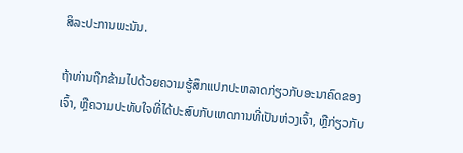ສິລະປະການພະນັນ.

ຖ້າທ່ານຖືກຂ້າມໄປດ້ວຍຄວາມຮູ້ສຶກແປກປະຫລາດກ່ຽວກັບອະນາຄົດຂອງເຈົ້າ, ຫຼືຄວາມປະທັບໃຈທີ່ໄດ້ປະສົບກັບເຫດການທີ່ເປັນຫ່ວງເຈົ້າ, ຫຼືກ່ຽວກັບ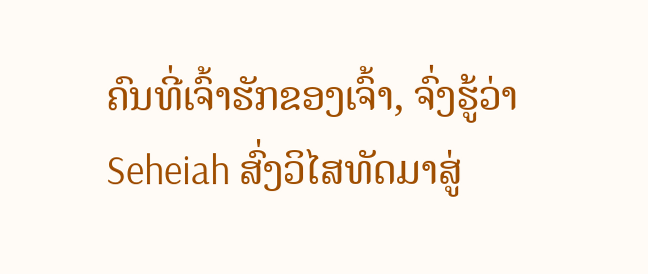ຄົນທີ່ເຈົ້າຮັກຂອງເຈົ້າ, ຈົ່ງຮູ້ວ່າ Seheiah ສົ່ງວິໄສທັດມາສູ່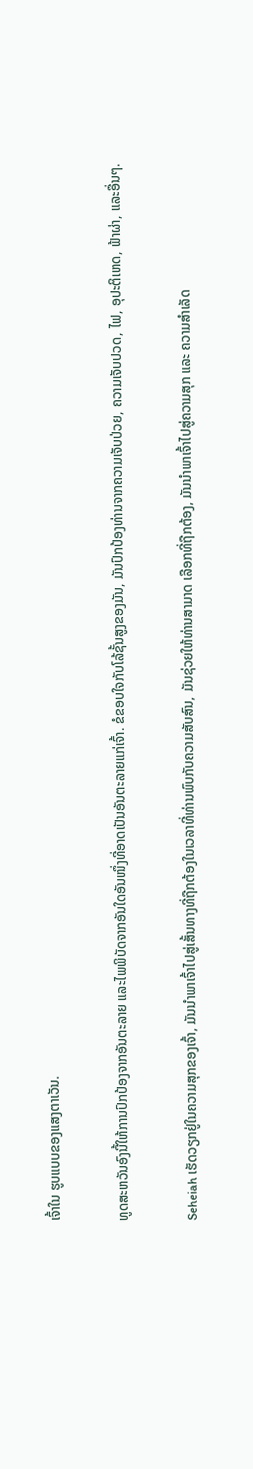ເຈົ້າໃນ ຮູບແບບຂອງແສງຕາເວັນ.

ທູດສະຫວັນອົງນີ້ໃຫ້ການປົກປ້ອງຈາກອັນຕະລາຍ ແລະໄພພິບັດຈາກອັນໃດອັນໜຶ່ງທີ່ອາດເປັນອັນຕະລາຍແກ່ເຈົ້າ. ຂໍຂອບໃຈກັບໂລ້ຊັ້ນສູງຂອງມັນ, ມັນປົກປ້ອງທ່ານຈາກຄວາມເຈັບປ່ວຍ, ຄວາມເຈັບປວດ, ໄຟ, ອຸປະຕິເຫດ, ຟ້າຜ່າ, ແລະອື່ນໆ.

Seheiah ເຮັດວຽກຢູ່ໃນຄວາມສຸກຂອງເຈົ້າ, ມັນນໍາພາເຈົ້າໄປສູ່ເສັ້ນທາງທີ່ຖືກຕ້ອງໃນເວລາທີ່ທ່ານພົບກັບຄວາມສັບສົນ, ມັນຊ່ວຍໃຫ້ທ່ານສາມາດ ເລືອກທີ່ຖືກຕ້ອງ, ມັນນຳພາເຈົ້າໄປສູ່ຄວາມສຸກ ແລະ ຄວາມສຳເລັດ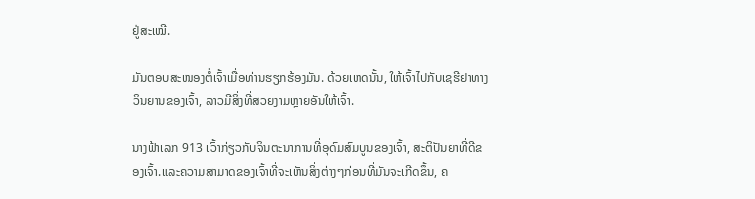ຢູ່ສະເໝີ.

ມັນຕອບສະໜອງຕໍ່ເຈົ້າເມື່ອທ່ານຮຽກຮ້ອງມັນ. ດ້ວຍເຫດນັ້ນ, ໃຫ້ເຈົ້າໄປກັບເຊຮີຢາທາງວິນຍານຂອງເຈົ້າ, ລາວມີສິ່ງທີ່ສວຍງາມຫຼາຍອັນໃຫ້ເຈົ້າ.

ນາງຟ້າເລກ 913 ເວົ້າກ່ຽວກັບຈິນຕະນາການທີ່ອຸດົມສົມບູນຂອງເຈົ້າ, ສະຕິປັນຍາທີ່ດີຂອງເຈົ້າ.ແລະຄວາມສາມາດຂອງເຈົ້າທີ່ຈະເຫັນສິ່ງຕ່າງໆກ່ອນທີ່ມັນຈະເກີດຂຶ້ນ, ຄ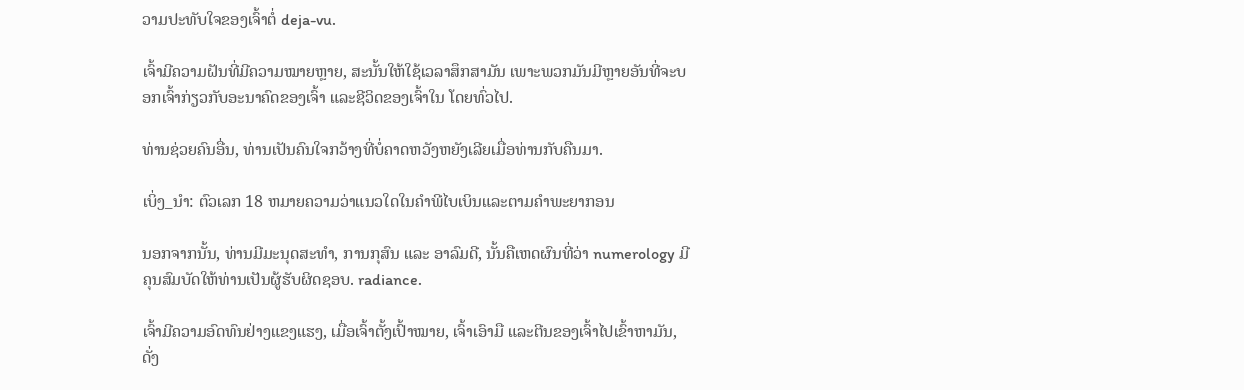ວາມປະທັບໃຈຂອງເຈົ້າຕໍ່ deja-vu.

ເຈົ້າມີຄວາມຝັນທີ່ມີຄວາມໝາຍຫຼາຍ, ສະນັ້ນໃຫ້ໃຊ້ເວລາສຶກສາມັນ ເພາະພວກມັນມີຫຼາຍອັນທີ່ຈະບອກເຈົ້າກ່ຽວກັບອະນາຄົດຂອງເຈົ້າ ແລະຊີວິດຂອງເຈົ້າໃນ ໂດຍທົ່ວໄປ.

ທ່ານຊ່ວຍຄົນອື່ນ, ທ່ານເປັນຄົນໃຈກວ້າງທີ່ບໍ່ຄາດຫວັງຫຍັງເລີຍເມື່ອທ່ານກັບຄືນມາ.

ເບິ່ງ_ນຳ: ຕົວເລກ 18 ຫມາຍຄວາມວ່າແນວໃດໃນຄໍາພີໄບເບິນແລະຕາມຄໍາພະຍາກອນ

ນອກຈາກນັ້ນ, ທ່ານມີມະນຸດສະທໍາ, ການກຸສົນ ແລະ ອາລົມດີ, ນັ້ນຄືເຫດຜົນທີ່ວ່າ numerology ມີຄຸນສົມບັດໃຫ້ທ່ານເປັນຜູ້ຮັບຜິດຊອບ. radiance.

ເຈົ້າມີຄວາມອົດທົນຢ່າງແຂງແຮງ, ເມື່ອເຈົ້າຕັ້ງເປົ້າໝາຍ, ເຈົ້າເອົາມື ແລະຕີນຂອງເຈົ້າໄປເຂົ້າຫາມັນ, ດັ່ງ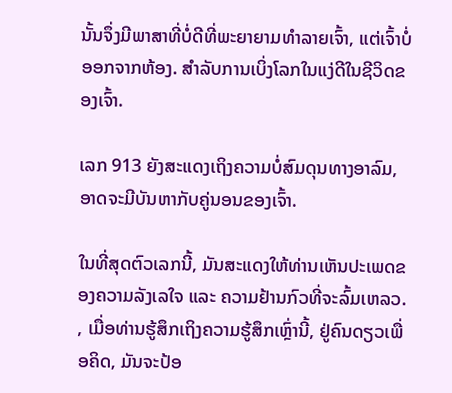ນັ້ນຈຶ່ງມີພາສາທີ່ບໍ່ດີທີ່ພະຍາຍາມທຳລາຍເຈົ້າ, ແຕ່ເຈົ້າບໍ່ອອກຈາກຫ້ອງ. ສໍາລັບການເບິ່ງໂລກໃນແງ່ດີໃນຊີວິດຂອງເຈົ້າ.

ເລກ 913 ຍັງສະແດງເຖິງຄວາມບໍ່ສົມດຸນທາງອາລົມ, ອາດຈະມີບັນຫາກັບຄູ່ນອນຂອງເຈົ້າ.

ໃນທີ່ສຸດຕົວເລກນີ້, ມັນສະແດງໃຫ້ທ່ານເຫັນປະເພດຂອງຄວາມລັງເລໃຈ ແລະ ຄວາມຢ້ານກົວທີ່ຈະລົ້ມເຫລວ. , ເມື່ອທ່ານຮູ້ສຶກເຖິງຄວາມຮູ້ສຶກເຫຼົ່ານີ້, ຢູ່ຄົນດຽວເພື່ອຄິດ, ມັນຈະປ້ອ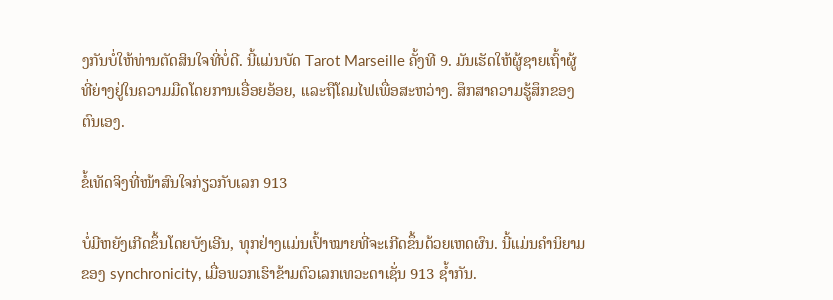ງກັນບໍ່ໃຫ້ທ່ານຕັດສິນໃຈທີ່ບໍ່ດີ. ນີ້ແມ່ນບັດ Tarot Marseille ຄັ້ງທີ 9. ມັນເຮັດໃຫ້ຜູ້ຊາຍເຖົ້າຜູ້ທີ່ຍ່າງຢູ່ໃນຄວາມມືດໂດຍການເອື່ອຍອ້ອຍ, ແລະຖືໂຄມໄຟເພື່ອສະຫວ່າງ. ສຶກສາຄວາມຮູ້ສຶກຂອງຕົນເອງ.

ຂໍ້ເທັດຈິງທີ່ໜ້າສົນໃຈກ່ຽວກັບເລກ 913

ບໍ່ມີຫຍັງເກີດຂຶ້ນໂດຍບັງເອີນ, ທຸກຢ່າງແມ່ນເປົ້າໝາຍທີ່ຈະເກີດຂຶ້ນດ້ວຍເຫດຜົນ. ນີ້ແມ່ນຄໍານິຍາມຂອງ synchronicity, ເມື່ອພວກເຮົາຂ້າມຕົວເລກເທວະດາເຊັ່ນ 913 ຊ້ຳກັນ.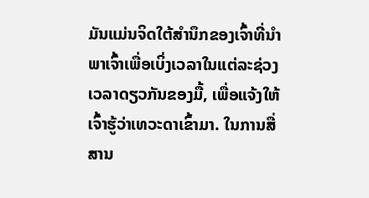ມັນແມ່ນຈິດໃຕ້ສໍານຶກຂອງເຈົ້າທີ່ນໍາພາເຈົ້າເພື່ອເບິ່ງເວລາໃນແຕ່ລະຊ່ວງເວລາດຽວກັນຂອງມື້, ເພື່ອແຈ້ງໃຫ້ເຈົ້າຮູ້ວ່າເທວະດາເຂົ້າມາ. ໃນການສື່ສານ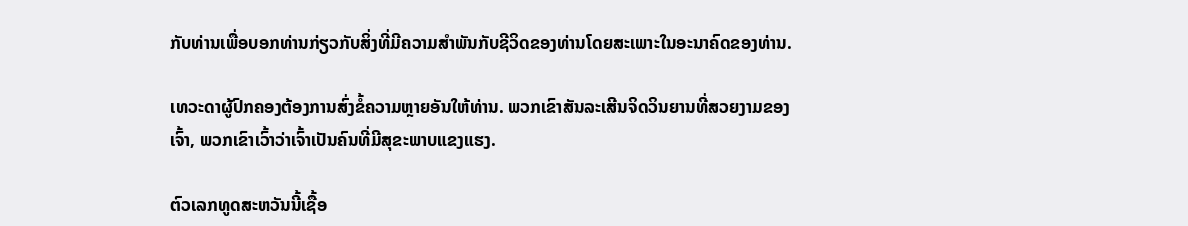ກັບທ່ານເພື່ອບອກທ່ານກ່ຽວກັບສິ່ງທີ່ມີຄວາມສໍາພັນກັບຊີວິດຂອງທ່ານໂດຍສະເພາະໃນອະນາຄົດຂອງທ່ານ.

ເທວະດາຜູ້ປົກຄອງຕ້ອງການສົ່ງຂໍ້ຄວາມຫຼາຍອັນໃຫ້ທ່ານ. ພວກເຂົາສັນລະເສີນຈິດວິນຍານທີ່ສວຍງາມຂອງເຈົ້າ, ພວກເຂົາເວົ້າວ່າເຈົ້າເປັນຄົນທີ່ມີສຸຂະພາບແຂງແຮງ.

ຕົວເລກທູດສະຫວັນນີ້ເຊື້ອ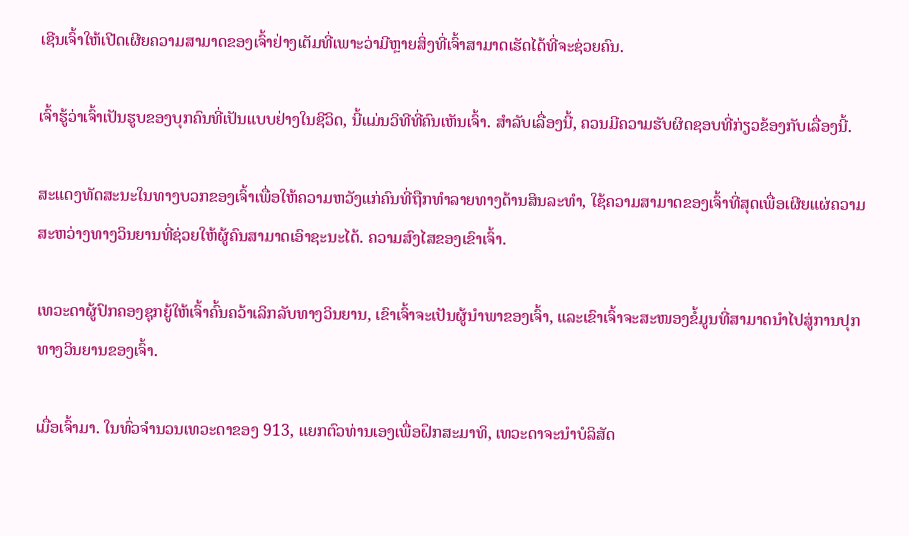ເຊີນເຈົ້າໃຫ້ເປີດເຜີຍຄວາມສາມາດຂອງເຈົ້າຢ່າງເຕັມທີ່ເພາະວ່າມີຫຼາຍສິ່ງທີ່ເຈົ້າສາມາດເຮັດໄດ້ທີ່ຈະຊ່ວຍຄົນ.

ເຈົ້າຮູ້ວ່າເຈົ້າເປັນຮູບຂອງບຸກຄົນທີ່ເປັນແບບຢ່າງໃນຊີວິດ, ນີ້ແມ່ນວິທີທີ່ຄົນເຫັນເຈົ້າ. ສໍາລັບເລື່ອງນີ້, ຄວນມີຄວາມຮັບຜິດຊອບທີ່ກ່ຽວຂ້ອງກັບເລື່ອງນີ້.

ສະແດງທັດສະນະໃນທາງບວກຂອງເຈົ້າເພື່ອໃຫ້ຄວາມຫວັງແກ່ຄົນທີ່ຖືກທໍາລາຍທາງດ້ານສິນລະທໍາ, ໃຊ້ຄວາມສາມາດຂອງເຈົ້າທີ່ສຸດເພື່ອເຜີຍແຜ່ຄວາມສະຫວ່າງທາງວິນຍານທີ່ຊ່ວຍໃຫ້ຜູ້ຄົນສາມາດເອົາຊະນະໄດ້. ຄວາມສົງໄສຂອງເຂົາເຈົ້າ.

ເທວະດາຜູ້ປົກຄອງຊຸກຍູ້ໃຫ້ເຈົ້າຄົ້ນຄວ້າເລິກລັບທາງວິນຍານ, ເຂົາເຈົ້າຈະເປັນຜູ້ນຳພາຂອງເຈົ້າ, ແລະເຂົາເຈົ້າຈະສະໜອງຂໍ້ມູນທີ່ສາມາດນຳໄປສູ່ການປຸກທາງວິນຍານຂອງເຈົ້າ.

ເມື່ອເຈົ້າມາ. ໃນທົ່ວຈໍານວນເທວະດາຂອງ 913, ແຍກຕົວທ່ານເອງເພື່ອຝຶກສະມາທິ, ເທວະດາຈະນໍາບໍລິສັດ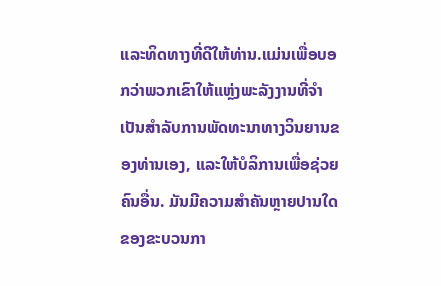ແລະທິດທາງທີ່ດີໃຫ້ທ່ານ.ແມ່ນເພື່ອບອກວ່າພວກເຂົາໃຫ້ແຫຼ່ງພະລັງງານທີ່ຈໍາເປັນສໍາລັບການພັດທະນາທາງວິນຍານຂອງທ່ານເອງ, ແລະໃຫ້ບໍລິການເພື່ອຊ່ວຍຄົນອື່ນ. ມັນມີຄວາມສໍາຄັນຫຼາຍປານໃດຂອງຂະບວນກາ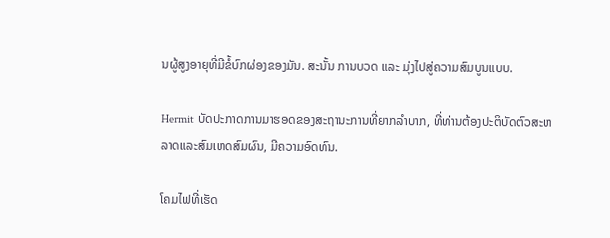ນຜູ້ສູງອາຍຸທີ່ມີຂໍ້ບົກຜ່ອງຂອງມັນ. ສະນັ້ນ ການບວດ ແລະ ມຸ່ງໄປສູ່ຄວາມສົມບູນແບບ.

Hermit ບັດປະກາດການມາຮອດຂອງສະຖານະການທີ່ຍາກລໍາບາກ, ທີ່ທ່ານຕ້ອງປະຕິບັດຕົວສະຫລາດແລະສົມເຫດສົມຜົນ, ມີຄວາມອົດທົນ.

ໂຄມໄຟທີ່ເຮັດ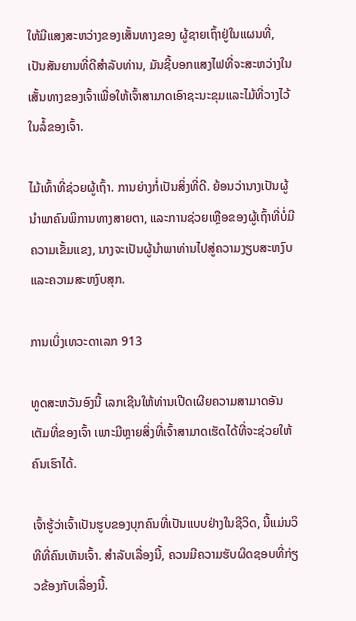ໃຫ້ມີແສງສະຫວ່າງຂອງເສັ້ນທາງຂອງ ຜູ້ຊາຍເຖົ້າຢູ່ໃນແຜນທີ່, ເປັນສັນຍານທີ່ດີສໍາລັບທ່ານ, ມັນຊີ້ບອກແສງໄຟທີ່ຈະສະຫວ່າງໃນເສັ້ນທາງຂອງເຈົ້າເພື່ອໃຫ້ເຈົ້າສາມາດເອົາຊະນະຂຸມແລະໄມ້ທີ່ວາງໄວ້ໃນລໍ້ຂອງເຈົ້າ.

ໄມ້ເທົ້າທີ່ຊ່ວຍຜູ້ເຖົ້າ. ການຍ່າງກໍ່ເປັນສິ່ງທີ່ດີ. ຍ້ອນວ່ານາງເປັນຜູ້ນໍາພາຄົນພິການທາງສາຍຕາ, ແລະການຊ່ວຍເຫຼືອຂອງຜູ້ເຖົ້າທີ່ບໍ່ມີຄວາມເຂັ້ມແຂງ, ນາງຈະເປັນຜູ້ນໍາພາທ່ານໄປສູ່ຄວາມງຽບສະຫງົບແລະຄວາມສະຫງົບສຸກ.

ການເບິ່ງເທວະດາເລກ 913

ທູດສະຫວັນອົງນີ້ ເລກເຊີນໃຫ້ທ່ານເປີດເຜີຍຄວາມສາມາດອັນເຕັມທີ່ຂອງເຈົ້າ ເພາະມີຫຼາຍສິ່ງທີ່ເຈົ້າສາມາດເຮັດໄດ້ທີ່ຈະຊ່ວຍໃຫ້ຄົນເຮົາໄດ້.

ເຈົ້າຮູ້ວ່າເຈົ້າເປັນຮູບຂອງບຸກຄົນທີ່ເປັນແບບຢ່າງໃນຊີວິດ, ນີ້ແມ່ນວິທີທີ່ຄົນເຫັນເຈົ້າ. ສໍາລັບເລື່ອງນີ້, ຄວນມີຄວາມຮັບຜິດຊອບທີ່ກ່ຽວຂ້ອງກັບເລື່ອງນີ້.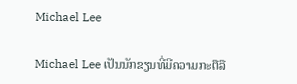Michael Lee

Michael Lee ເປັນນັກຂຽນທີ່ມີຄວາມກະຕືລື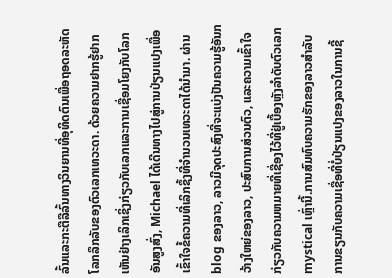ລົ້ນແລະກະຕືລືລົ້ນທາງວິນຍານທີ່ອຸທິດຕົນເພື່ອຖອດລະຫັດໂລກລຶກລັບຂອງຕົວເລກເທວະດາ. ດ້ວຍຄວາມຢາກຮູ້ຢາກເຫັນຢ່າງເລິກເຊິ່ງກ່ຽວກັບເລກແລະການເຊື່ອມໂຍງກັບໂລກອັນສູງສົ່ງ, Michael ໄດ້ເດີນທາງໄປສູ່ການປ່ຽນແປງເພື່ອເຂົ້າໃຈຂໍ້ຄວາມທີ່ເລິກຊຶ້ງທີ່ຈຳນວນເທວະດາໄດ້ນຳມາ. ຜ່ານ blog ຂອງລາວ, ລາວມີຈຸດປະສົງທີ່ຈະແບ່ງປັນຄວາມຮູ້ອັນກວ້າງໃຫຍ່ຂອງລາວ, ປະສົບການສ່ວນຕົວ, ແລະຄວາມເຂົ້າໃຈກ່ຽວກັບຄວາມຫມາຍທີ່ເຊື່ອງໄວ້ທີ່ຢູ່ເບື້ອງຫຼັງລໍາດັບຕົວເລກ mystical ເຫຼົ່ານີ້.ການສົມທົບຄວາມຮັກຂອງລາວສໍາລັບການຂຽນກັບຄວາມເຊື່ອທີ່ບໍ່ປ່ຽນແປງຂອງລາວໃນການຊີ້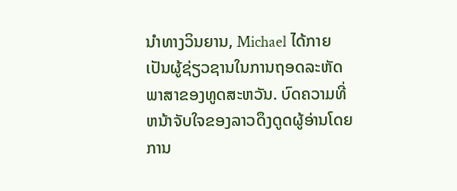ນໍາທາງວິນຍານ, Michael ໄດ້ກາຍເປັນຜູ້ຊ່ຽວຊານໃນການຖອດລະຫັດພາສາຂອງທູດສະຫວັນ. ບົດຄວາມທີ່ຫນ້າຈັບໃຈຂອງລາວດຶງດູດຜູ້ອ່ານໂດຍການ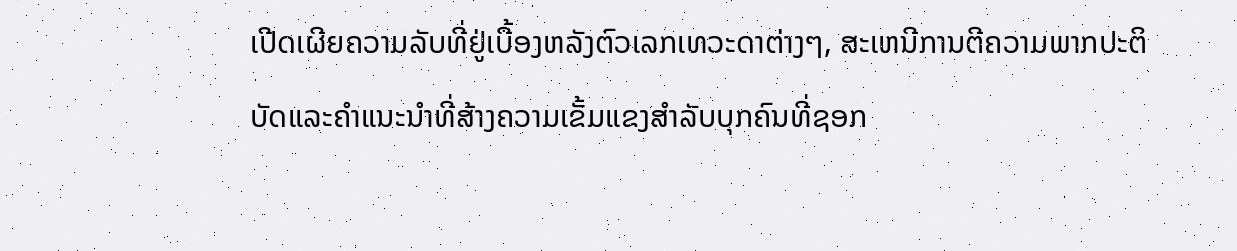ເປີດເຜີຍຄວາມລັບທີ່ຢູ່ເບື້ອງຫລັງຕົວເລກເທວະດາຕ່າງໆ, ສະເຫນີການຕີຄວາມພາກປະຕິບັດແລະຄໍາແນະນໍາທີ່ສ້າງຄວາມເຂັ້ມແຂງສໍາລັບບຸກຄົນທີ່ຊອກ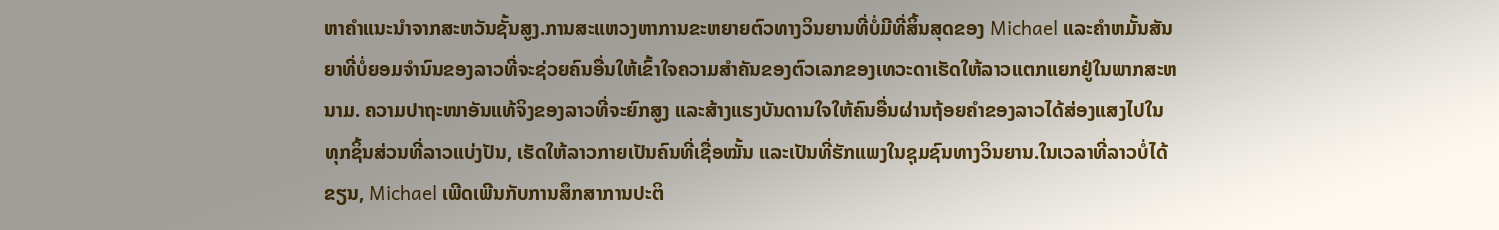ຫາຄໍາແນະນໍາຈາກສະຫວັນຊັ້ນສູງ.ການສະແຫວງຫາການຂະຫຍາຍຕົວທາງວິນຍານທີ່ບໍ່ມີທີ່ສິ້ນສຸດຂອງ Michael ແລະຄໍາຫມັ້ນສັນຍາທີ່ບໍ່ຍອມຈໍານົນຂອງລາວທີ່ຈະຊ່ວຍຄົນອື່ນໃຫ້ເຂົ້າໃຈຄວາມສໍາຄັນຂອງຕົວເລກຂອງເທວະດາເຮັດໃຫ້ລາວແຕກແຍກຢູ່ໃນພາກສະຫນາມ. ຄວາມປາຖະໜາອັນແທ້ຈິງຂອງລາວທີ່ຈະຍົກສູງ ແລະສ້າງແຮງບັນດານໃຈໃຫ້ຄົນອື່ນຜ່ານຖ້ອຍຄຳຂອງລາວໄດ້ສ່ອງແສງໄປໃນທຸກຊິ້ນສ່ວນທີ່ລາວແບ່ງປັນ, ເຮັດໃຫ້ລາວກາຍເປັນຄົນທີ່ເຊື່ອໝັ້ນ ແລະເປັນທີ່ຮັກແພງໃນຊຸມຊົນທາງວິນຍານ.ໃນເວລາທີ່ລາວບໍ່ໄດ້ຂຽນ, Michael ເພີດເພີນກັບການສຶກສາການປະຕິ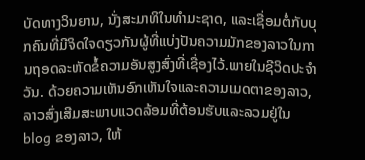ບັດທາງວິນຍານ, ນັ່ງສະມາທິໃນທໍາມະຊາດ, ແລະເຊື່ອມຕໍ່ກັບບຸກຄົນທີ່ມີຈິດໃຈດຽວກັນຜູ້ທີ່ແບ່ງປັນຄວາມມັກຂອງລາວໃນການຖອດລະຫັດຂໍ້ຄວາມອັນສູງສົ່ງທີ່ເຊື່ອງໄວ້.ພາຍໃນຊີວິດປະຈໍາວັນ. ດ້ວຍຄວາມເຫັນອົກເຫັນໃຈແລະຄວາມເມດຕາຂອງລາວ, ລາວສົ່ງເສີມສະພາບແວດລ້ອມທີ່ຕ້ອນຮັບແລະລວມຢູ່ໃນ blog ຂອງລາວ, ໃຫ້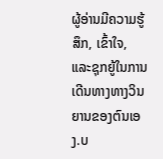ຜູ້ອ່ານມີຄວາມຮູ້ສຶກ, ເຂົ້າໃຈ, ແລະຊຸກຍູ້ໃນການເດີນທາງທາງວິນຍານຂອງຕົນເອງ.ບ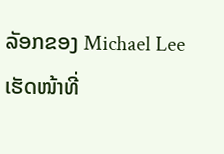ລັອກຂອງ Michael Lee ເຮັດໜ້າທີ່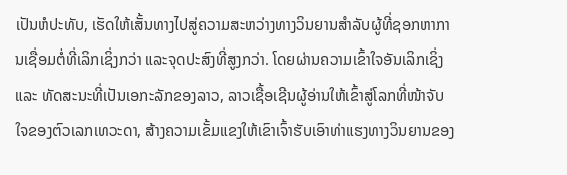ເປັນຫໍປະທັບ, ເຮັດໃຫ້ເສັ້ນທາງໄປສູ່ຄວາມສະຫວ່າງທາງວິນຍານສໍາລັບຜູ້ທີ່ຊອກຫາການເຊື່ອມຕໍ່ທີ່ເລິກເຊິ່ງກວ່າ ແລະຈຸດປະສົງທີ່ສູງກວ່າ. ໂດຍຜ່ານຄວາມເຂົ້າໃຈອັນເລິກເຊິ່ງ ແລະ ທັດສະນະທີ່ເປັນເອກະລັກຂອງລາວ, ລາວເຊື້ອເຊີນຜູ້ອ່ານໃຫ້ເຂົ້າສູ່ໂລກທີ່ໜ້າຈັບໃຈຂອງຕົວເລກເທວະດາ, ສ້າງຄວາມເຂັ້ມແຂງໃຫ້ເຂົາເຈົ້າຮັບເອົາທ່າແຮງທາງວິນຍານຂອງ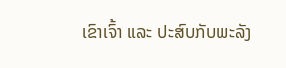ເຂົາເຈົ້າ ແລະ ປະສົບກັບພະລັງ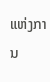ແຫ່ງການ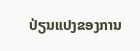ປ່ຽນແປງຂອງການ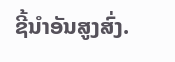ຊີ້ນໍາອັນສູງສົ່ງ.